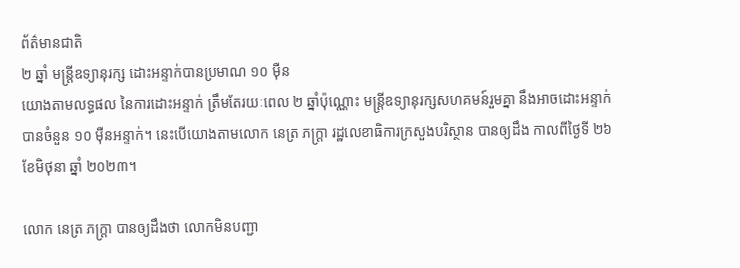ព័ត៌មានជាតិ
២ ឆ្នាំ មន្ត្រីឧទ្យានុរក្ស ដោះអន្ទាក់បានប្រមាណ ១០ ម៉ឺន
យោងតាមលទ្ធផល នៃការដោះអន្ទាក់ ត្រឹមតែរយៈពេល ២ ឆ្នាំប៉ុណ្ណោះ មន្ត្រីឧទ្យានុរក្សសហគមន៍រួមគ្នា នឹងអាចដោះអន្ទាក់បានចំនួន ១០ ម៉ឺនអន្ទាក់។ នេះបើយោងតាមលោក នេត្រ ភក្រ្តា រដ្ឋលេខាធិការក្រសួងបរិស្ថាន បានឲ្យដឹង កាលពីថ្ងៃទី ២៦ ខែមិថុនា ឆ្នាំ ២០២៣។

លោក នេត្រ ភក្ត្រា បានឲ្យដឹងថា លោកមិនបញ្ជា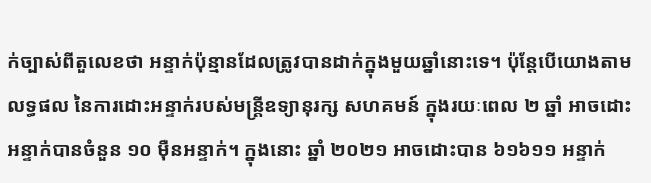ក់ច្បាស់ពីតួលេខថា អន្ទាក់ប៉ុន្មានដែលត្រូវបានដាក់ក្នុងមួយឆ្នាំនោះទេ។ ប៉ុន្តែបើយោងតាមលទ្ធផល នៃការដោះអន្ទាក់របស់មន្ត្រីឧទ្យានុរក្ស សហគមន៍ ក្នុងរយៈពេល ២ ឆ្នាំ អាចដោះអន្ទាក់បានចំនួន ១០ ម៉ឺនអន្ទាក់។ ក្នុងនោះ ឆ្នាំ ២០២១ អាចដោះបាន ៦១៦១១ អន្ទាក់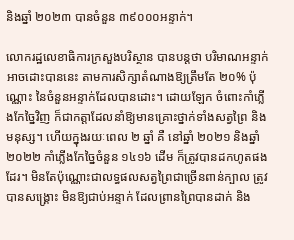និងឆ្នាំ ២០២៣ បានចំនួន ៣៩០០០អន្ទាក់។

លោករដ្ឋលេខាធិការក្រសួងបរិស្ថាន បានបន្តថា បរិមាណអន្ទាក់អាចដោះបាននេះ តាមការសិក្សាតំណាងឱ្យត្រឹមតែ ២០% ប៉ុណ្ណោះ នៃចំនួនអន្ទាក់ដែលបានដោះ។ ដោយឡែក ចំពោះកាំភ្លើងកែច្នៃវិញ ក៏ជាកត្តាដែលនាំឱ្យមានគ្រោះថ្នាក់ទាំងសត្វព្រៃ និងមនុស្ស។ ហើយក្នុងរយៈពេល ២ ឆ្នាំ គឺ នៅឆ្នាំ ២០២១ និងឆ្នាំ ២០២២ កាំភ្លើងកែច្នៃចំនួន ១៤១៦ ដើម ក៏ត្រូវបានដកហូតផងដែរ។ មិនតែប៉ុណ្ណោះជាលទ្ធផលសត្វព្រៃជាច្រើនពាន់ក្បាល ត្រូវបានសង្គ្រោះ មិនឱ្យជាប់អន្ទាក់ ដែលព្រានព្រៃបានដាក់ និង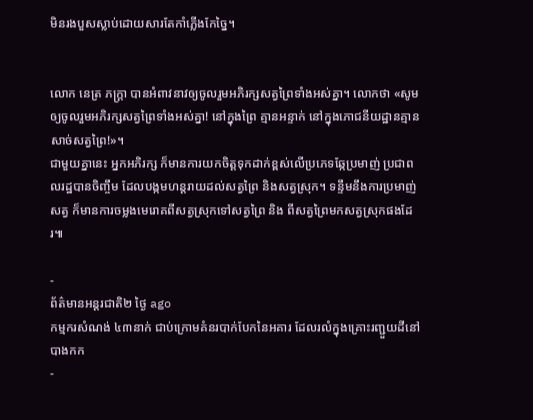មិនរងបួសស្លាប់ដោយសារតែកាំភ្លើងកែច្នៃ។


លោក នេត្រ ភក្ត្រា បានអំពាវនាវឲ្យចូលរួមអភិរក្សសត្វព្រៃទាំងអស់គ្នា។ លោកថា «សូមឲ្យចូលរួមអភិរក្សសត្វព្រៃទាំងអស់គ្នា! នៅក្នុងព្រៃ គ្មានអន្ទាក់ នៅក្នុងភោជនីយដ្ឋានគ្មានសាច់សត្វព្រៃ!»។
ជាមួយគ្នានេះ អ្នកអភិរក្ស ក៏មានការយកចិត្តទុកដាក់ខ្ពស់លើប្រភេទឆ្កែប្រមាញ់ ប្រជាពលរដ្ឋបានចិញ្ចឹម ដែលបង្កមហន្តរាយដល់សត្វព្រៃ និងសត្វស្រុក។ ទន្ទឹមនឹងការប្រមាញ់សត្វ ក៏មានការចម្លងមេរោគពីសត្វស្រុកទៅសត្វព្រៃ និង ពីសត្វព្រៃមកសត្វស្រុកផងដែរ៕

-
ព័ត៌មានអន្ដរជាតិ២ ថ្ងៃ ago
កម្មករសំណង់ ៤៣នាក់ ជាប់ក្រោមគំនរបាក់បែកនៃអគារ ដែលរលំក្នុងគ្រោះរញ្ជួយដីនៅ បាងកក
-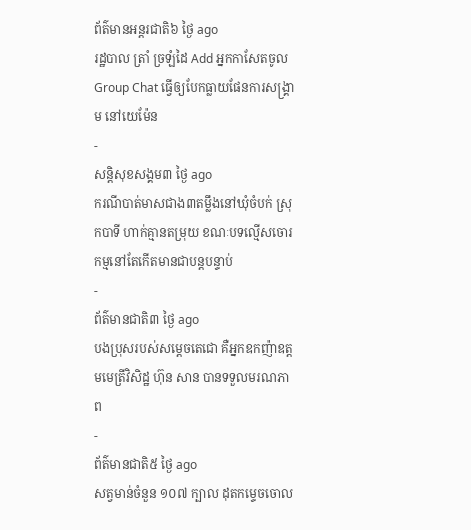ព័ត៌មានអន្ដរជាតិ៦ ថ្ងៃ ago
រដ្ឋបាល ត្រាំ ច្រឡំដៃ Add អ្នកកាសែតចូល Group Chat ធ្វើឲ្យបែកធ្លាយផែនការសង្គ្រាម នៅយេម៉ែន
-
សន្តិសុខសង្គម៣ ថ្ងៃ ago
ករណីបាត់មាសជាង៣តម្លឹងនៅឃុំចំបក់ ស្រុកបាទី ហាក់គ្មានតម្រុយ ខណៈបទល្មើសចោរកម្មនៅតែកើតមានជាបន្តបន្ទាប់
-
ព័ត៌មានជាតិ៣ ថ្ងៃ ago
បងប្រុសរបស់សម្ដេចតេជោ គឺអ្នកឧកញ៉ាឧត្តមមេត្រីវិសិដ្ឋ ហ៊ុន សាន បានទទួលមរណភាព
-
ព័ត៌មានជាតិ៥ ថ្ងៃ ago
សត្វមាន់ចំនួន ១០៧ ក្បាល ដុតកម្ទេចចោល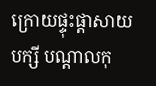ក្រោយផ្ទុះផ្ដាសាយបក្សី បណ្តាលកុ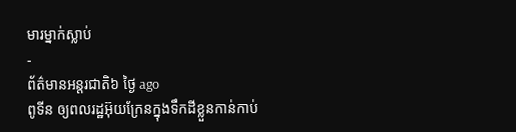មារម្នាក់ស្លាប់
-
ព័ត៌មានអន្ដរជាតិ៦ ថ្ងៃ ago
ពូទីន ឲ្យពលរដ្ឋអ៊ុយក្រែនក្នុងទឹកដីខ្លួនកាន់កាប់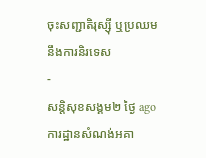ចុះសញ្ជាតិរុស្ស៊ី ឬប្រឈមនឹងការនិរទេស
-
សន្តិសុខសង្គម២ ថ្ងៃ ago
ការដ្ឋានសំណង់អគា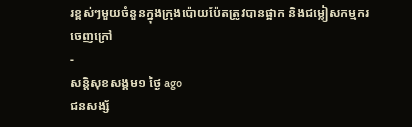រខ្ពស់ៗមួយចំនួនក្នុងក្រុងប៉ោយប៉ែតត្រូវបានផ្អាក និងជម្លៀសកម្មករចេញក្រៅ
-
សន្តិសុខសង្គម១ ថ្ងៃ ago
ជនសង្ស័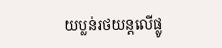យប្លន់រថយន្តលើផ្លូ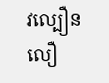វល្បឿនលឿ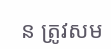ន ត្រូវសម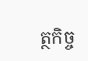ត្ថកិច្ច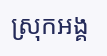ស្រុកអង្គ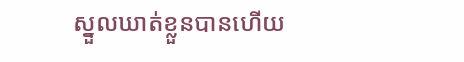ស្នួលឃាត់ខ្លួនបានហើយ